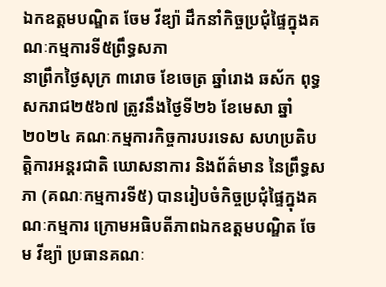ឯកឧត្តមបណ្ឌិត ចែម វីឌ្យ៉ា ដឹកនាំកិច្ចប្រជុំផ្ទៃក្នុងគណៈកម្មការទី៥ព្រឹទ្ធសភា
នាព្រឹកថ្ងៃសុក្រ ៣រោច ខែចេត្រ ឆ្នាំរោង ឆស័ក ពុទ្ធសករាជ២៥៦៧ ត្រូវនឹងថ្ងៃទី២៦ ខែមេសា ឆ្នាំ២០២៤ គណៈកម្មការកិច្ចការបរទេស សហប្រតិបត្តិការអន្តរជាតិ ឃោសនាការ និងព័ត៌មាន នៃព្រឹទ្ធសភា (គណៈកម្មការទី៥) បានរៀបចំកិច្ចប្រជុំផ្ទៃក្នុងគណៈកម្មការ ក្រោមអធិបតីភាពឯកឧត្តមបណ្ឌិត ចែម វីឌ្យ៉ា ប្រធានគណៈ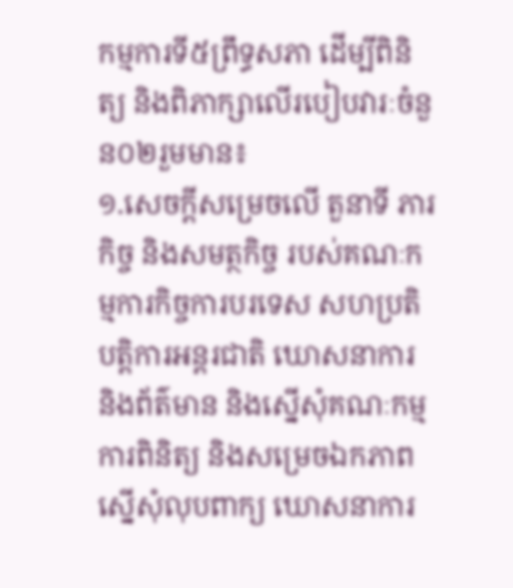កម្មការទី៥ព្រឹទ្ធសភា ដើម្បីពិនិត្យ និងពិភាក្សាលើរបៀបវារៈចំនួន០២រួមមាន៖
១.សេចក្តីសម្រេចលើ តួនាទី ភារកិច្ច និងសមត្ថកិច្ច របស់គណៈកម្មការកិច្ចការបរទេស សហប្រតិបត្តិការអន្តរជាតិ ឃោសនាការ និងព័ត៌មាន និងស្នើសុំគណៈកម្មការពិនិត្យ និងសម្រេចឯកភាព ស្នើសុំលុបពាក្យ ឃោសនាការ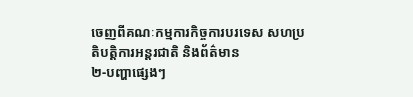ចេញពីគណៈកម្មការកិច្ចការបរទេស សហប្រតិបត្តិការអន្តរជាតិ និងព័ត៌មាន
២-បញ្ហាផ្សេងៗ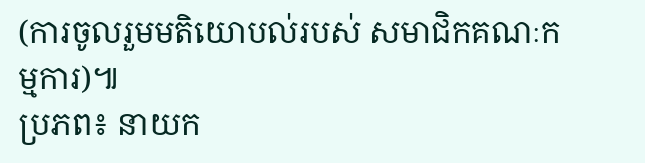(ការចូលរួមមតិយោបល់របស់ សមាជិកគណៈកម្មការ)៕
ប្រភព៖ នាយក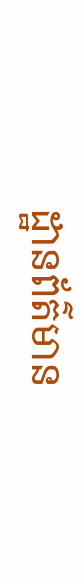ដ្ឋានព័ត៌មាន